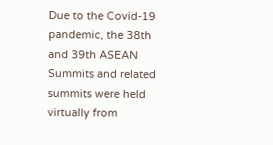Due to the Covid-19 pandemic, the 38th and 39th ASEAN Summits and related summits were held virtually from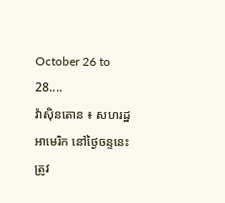October 26 to 28....
វ៉ាស៊ិនតោន ៖ សហរដ្ឋអាមេរិក នៅថ្ងៃចន្ទនេះ ត្រូវ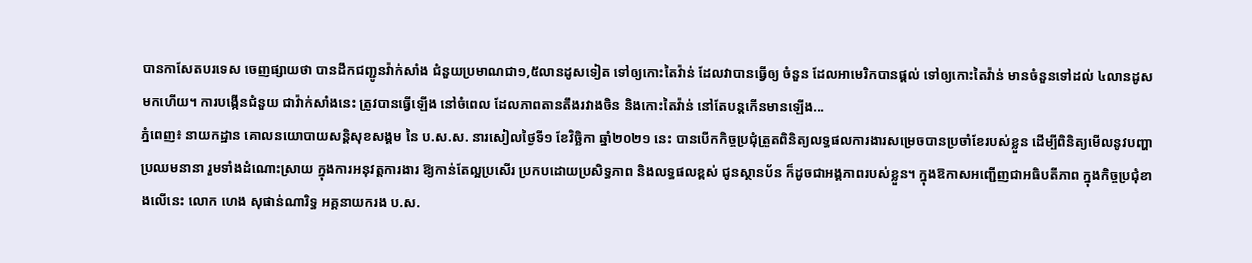បានកាសែតបរទេស ចេញផ្សាយថា បានដឹកជញ្ជូនវ៉ាក់សាំង ជំនួយប្រមាណជា១,៥លានដូសទៀត ទៅឲ្យកោះតៃវ៉ាន់ ដែលវាបានធ្វើឲ្យ ចំនួន ដែលអាមេរិកបានផ្តល់ ទៅឲ្យកោះតៃវ៉ាន់ មានចំនួនទៅដល់ ៤លានដូសមកហើយ។ ការបង្កើនជំនួយ ជាវ៉ាក់សាំងនេះ ត្រូវបានធ្វើឡើង នៅចំពេល ដែលភាពតានតឹងរវាងចិន និងកោះតៃវ៉ាន់ នៅតែបន្តកើនមានឡើង...
ភ្នំពេញ៖ នាយកដ្ឋាន គោលនយោបាយសន្តិសុខសង្គម នៃ ប.ស.ស. នារសៀលថ្ងៃទី១ ខែវិច្ឆិកា ឆ្នាំ២០២១ នេះ បានបើកកិច្ចប្រជុំត្រួតពិនិត្យលទ្ធផលការងារសម្រេចបានប្រចាំខែរបស់ខ្លួន ដើម្បីពិនិត្យមើលនូវបញ្ហាប្រឈមនានា រួមទាំងដំណោះស្រាយ ក្នុងការអនុវត្តការងារ ឱ្យកាន់តែល្អប្រសើរ ប្រកបដោយប្រសិទ្ធភាព និងលទ្ធផលខ្ពស់ ជូនស្ថានប័ន ក៏ដូចជាអង្គភាពរបស់ខ្លួន។ ក្នុងឱកាសអញ្ជើញជាអធិបតីភាព ក្នុងកិច្ចប្រជុំខាងលើនេះ លោក ហេង សុផាន់ណារិទ្ធ អគ្គនាយករង ប.ស.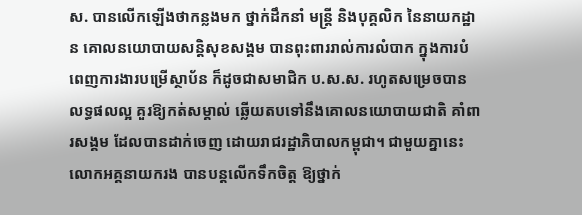ស. បានលើកឡើងថាកន្លងមក ថ្នាក់ដឹកនាំ មន្រ្តី និងបុគ្គលិក នៃនាយកដ្ឋាន គោលនយោបាយសន្តិសុខសង្គម បានពុះពាររាល់ការលំបាក ក្នុងការបំពេញការងារបម្រើស្ថាប័ន ក៏ដូចជាសមាជិក ប.ស.ស. រហូតសម្រេចបានលទ្ធផលល្អ គួរឱ្យកត់សម្គាល់ ឆ្លើយតបទៅនឹងគោលនយោបាយជាតិ គាំពារសង្គម ដែលបានដាក់ចេញ ដោយរាជរដ្ឋាភិបាលកម្ពុជា។ ជាមួយគ្នានេះ លោកអគ្គនាយករង បានបន្តលើកទឹកចិត្ត ឱ្យថ្នាក់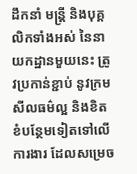ដឹកនាំ មន្រ្តី និងបុគ្គលិកទាំងអស់ នៃនាយកដ្ឋានមួយនេះ ត្រូវប្រកាន់ខ្ជាប់ នូវក្រមសីលធម៌ល្អ និងខិតខំបន្ថែមទៀតទៅលើការងារ ដែលសម្រេច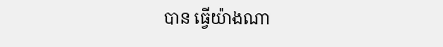បាន ធ្វើយ៉ាងណា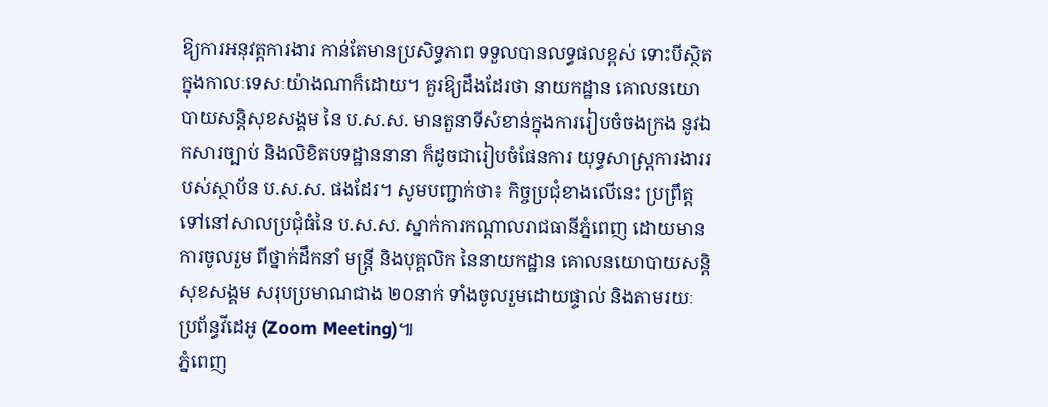ឱ្យការអនុវត្តការងារ កាន់តែមានប្រសិទ្ធភាព ទទួលបានលទ្ធផលខ្ពស់ ទោះបីស្ថិតក្នុងកាលៈទេសៈយ៉ាងណាក៏ដោយ។ គួរឱ្យដឹងដែរថា នាយកដ្ឋាន គោលនយោបាយសន្តិសុខសង្គម នៃ ប.ស.ស. មានតួនាទីសំខាន់ក្នុងការរៀបចំចងក្រង នូវឯកសារច្បាប់ និងលិខិតបទដ្ឋាននានា ក៏ដូចជារៀបចំផែនការ យុទ្ធសាស្រ្តការងាររបស់ស្ថាប័ន ប.ស.ស. ផងដែរ។ សូមបញ្ជាក់ថា៖ កិច្ចប្រជុំខាងលើនេះ ប្រព្រឹត្តទៅនៅសាលប្រជុំធំនៃ ប.ស.ស. ស្នាក់ការកណ្តាលរាជធានីភ្នំពេញ ដោយមានការចូលរួម ពីថ្នាក់ដឹកនាំ មន្រ្តី និងបុគ្គលិក នៃនាយកដ្ឋាន គោលនយោបាយសន្តិសុខសង្គម សរុបប្រមាណជាង ២០នាក់ ទាំងចូលរួមដោយផ្ទាល់ និងតាមរយៈប្រព័ន្ធវីដេអូ (Zoom Meeting)៕
ភ្នំពេញ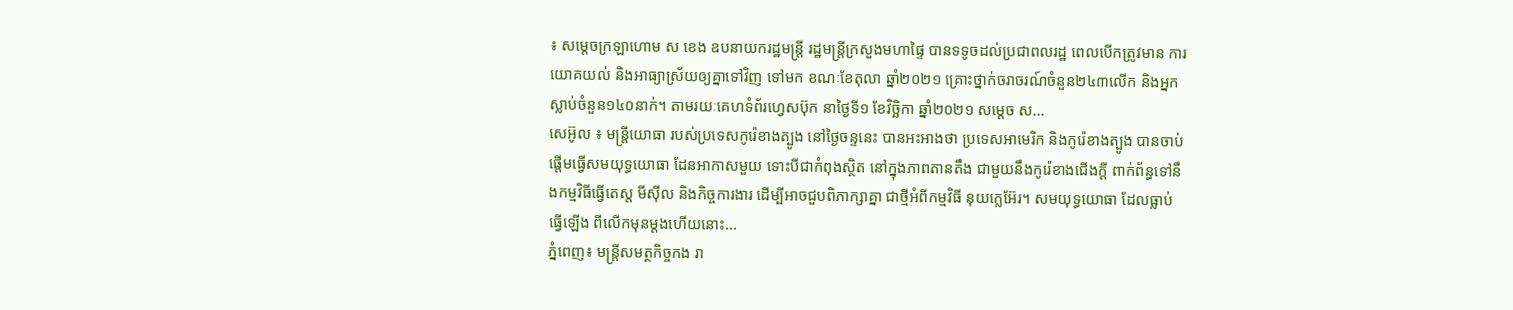៖ សម្ដេចក្រឡាហោម ស ខេង ឧបនាយករដ្ឋមន្ដ្រី រដ្ឋមន្ដ្រីក្រសួងមហាផ្ទៃ បានទទូចដល់ប្រជាពលរដ្ឋ ពេលបើកត្រូវមាន ការយោគយល់ និងអាធ្យាស្រ័យឲ្យគ្នាទៅវិញ ទៅមក ខណៈខែតុលា ឆ្នាំ២០២១ គ្រោះថ្នាក់ចរាចរណ៍ចំនួន២៤៣លើក និងអ្នកស្លាប់ចំនួន១៤០នាក់។ តាមរយៈគេហទំព័រហ្វេសប៊ុក នាថ្ងៃទី១ ខែវិច្ឆិកា ឆ្នាំ២០២១ សម្ដេច ស...
សេអ៊ូល ៖ មន្ត្រីយោធា របស់ប្រទេសកូរ៉េខាងត្បូង នៅថ្ងៃចន្ទនេះ បានអះអាងថា ប្រទេសអាមេរិក និងកូរ៉េខាងត្បូង បានចាប់ផ្តើមធ្វើសមយុទ្ធយោធា ដែនអាកាសមួយ ទោះបីជាកំពុងស្ថិត នៅក្នុងភាពតានតឹង ជាមួយនឹងកូរ៉េខាងជើងក្តី ពាក់ព័ន្ធទៅនឹងកម្មវិធីធ្វើតេស្ត មីស៊ីល និងកិច្ចការងារ ដើម្បីអាចជួបពិភាក្សាគ្នា ជាថ្មីអំពីកម្មវិធី នុយក្លេអ៊ែរ។ សមយុទ្ធយោធា ដែលធ្លាប់ធ្វើឡើង ពីលើកមុនម្តងហើយនោះ...
ភ្នំពេញ៖ មន្ត្រីសមត្ថកិច្ចកង រា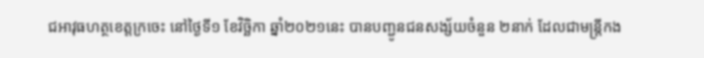ជអាវុធហត្ថខេត្តក្រចេះ នៅថ្ងៃទី១ ខែវិច្ឆិកា ឆ្នាំ២០២១នេះ បានបញ្ជូនជនសង្ស័យចំនួន ២នាក់ ដែលជាមន្ត្រីកង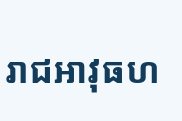រាជអាវុធហ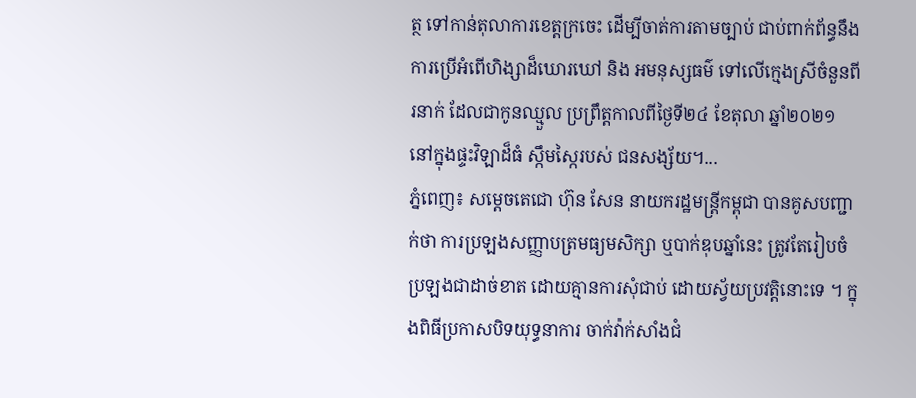ត្ថ ទៅកាន់តុលាការខេត្តក្រចេះ ដើម្បីចាត់ការតាមច្បាប់ ជាប់ពាក់ព័ន្ធនឹងការប្រើអំពើហិង្សាដ៏ឃោរឃៅ និង អមនុស្សធម៌ ទៅលើក្មេងស្រីចំនួនពីរនាក់ ដែលជាកូនឈ្មួល ប្រព្រឹត្តកាលពីថ្ងៃទី២៤ ខែតុលា ឆ្នាំ២០២១ នៅក្នុងផ្ទះវិឡាដ៏ធំ ស្កឹមស្កៃរបស់ ជនសង្ស័យ។...
ភ្នំពេញ៖ សម្តេចតេជោ ហ៊ុន សែន នាយករដ្ឋមន្ត្រីកម្ពុជា បានគូសបញ្ជាក់ថា ការប្រឡងសញ្ញាបត្រមធ្យមសិក្សា ឬបាក់ឌុបឆ្នាំនេះ ត្រូវតែរៀបចំប្រឡងជាដាច់ខាត ដោយគ្មានការសុំជាប់ ដោយស្វ័យប្រវត្តិនោះទេ ។ ក្នុងពិធីប្រកាសបិទយុទ្ធនាការ ចាក់វ៉ាក់សាំងជំ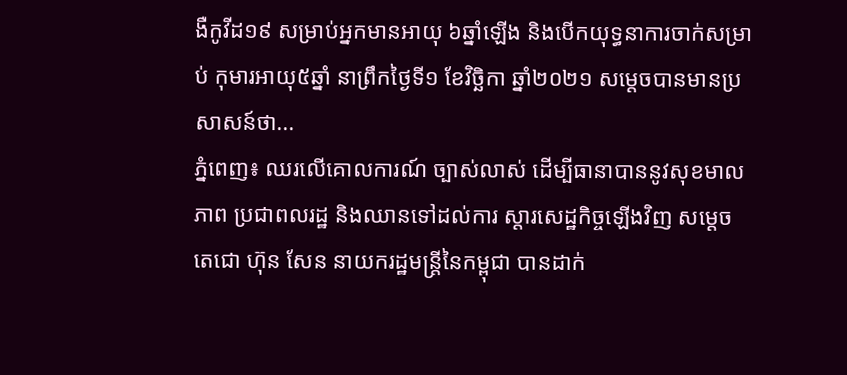ងឺកូវីដ១៩ សម្រាប់អ្នកមានអាយុ ៦ឆ្នាំឡើង និងបើកយុទ្ធនាការចាក់សម្រាប់ កុមារអាយុ៥ឆ្នាំ នាព្រឹកថ្ងៃទី១ ខែវិច្ឆិកា ឆ្នាំ២០២១ សម្តេចបានមានប្រសាសន៍ថា...
ភ្នំពេញ៖ ឈរលើគោលការណ៍ ច្បាស់លាស់ ដើម្បីធានាបាននូវសុខមាលភាព ប្រជាពលរដ្ឋ និងឈានទៅដល់ការ ស្ដារសេដ្ឋកិច្ចឡើងវិញ សម្ដេចតេជោ ហ៊ុន សែន នាយករដ្ឋមន្រ្តីនៃកម្ពុជា បានដាក់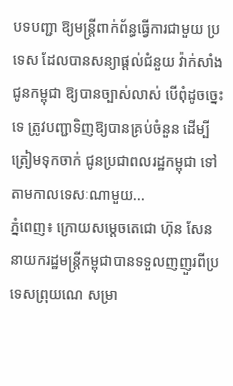បទបញ្ជា ឱ្យមន្រ្តីពាក់ព័ន្ធធ្វើការជាមួយ ប្រទេស ដែលបានសន្យាផ្ដល់ជំនួយ វ៉ាក់សាំងជូនកម្ពុជា ឱ្យបានច្បាស់លាស់ បើពុំដូចច្នេះទេ ត្រូវបញ្ជាទិញឱ្យបានគ្រប់ចំនួន ដើម្បីត្រៀមទុកចាក់ ជូនប្រជាពលរដ្ឋកម្ពុជា ទៅតាមកាលទេសៈណាមួយ...
ភ្នំពេញ៖ ក្រោយសម្តេចតេជោ ហ៊ុន សែន នាយករដ្ឋមន្រ្តីកម្ពុជាបានទទួលញញួរពីប្រទេសព្រុយណេ សម្រា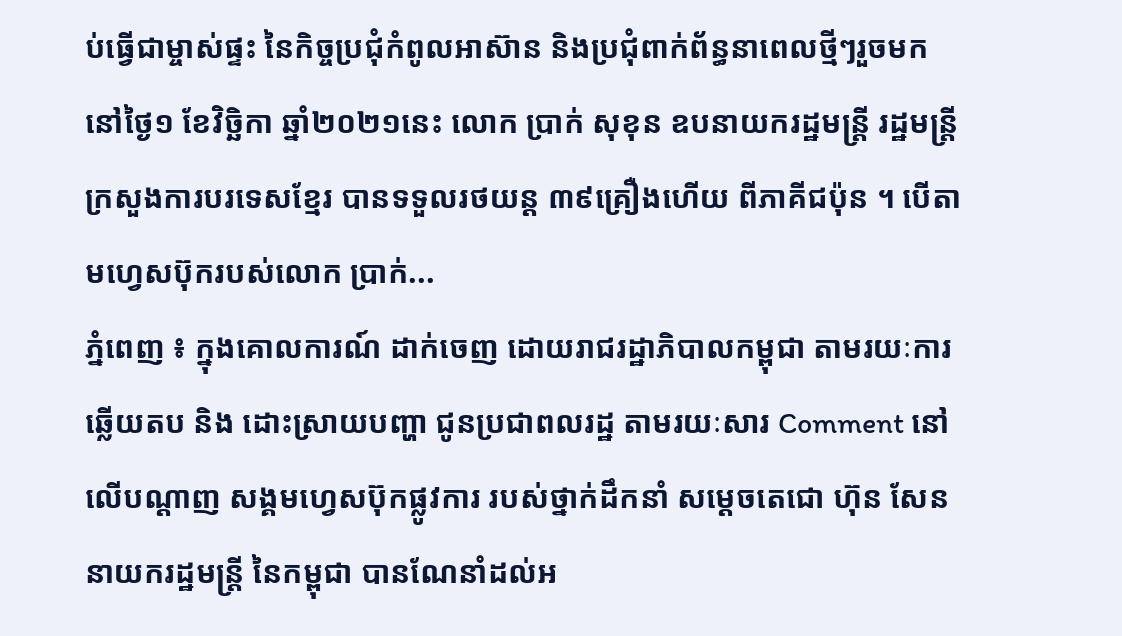ប់ធ្វើជាម្ចាស់ផ្ទះ នៃកិច្ចប្រជុំកំពូលអាស៊ាន និងប្រជុំពាក់ព័ន្ធនាពេលថ្មីៗរួចមក នៅថ្ងៃ១ ខែវិច្ឆិកា ឆ្នាំ២០២១នេះ លោក ប្រាក់ សុខុន ឧបនាយករដ្ឋមន្រ្តី រដ្ឋមន្រ្តីក្រសួងការបរទេសខ្មែរ បានទទួលរថយន្ត ៣៩គ្រឿងហើយ ពីភាគីជប៉ុន ។ បើតាមហ្វេសប៊ុករបស់លោក ប្រាក់...
ភ្នំពេញ ៖ ក្នុងគោលការណ៍ ដាក់ចេញ ដោយរាជរដ្ឋាភិបាលកម្ពុជា តាមរយៈការឆ្លើយតប និង ដោះស្រាយបញ្ហា ជូនប្រជាពលរដ្ឋ តាមរយៈសារ Comment នៅលើបណ្ដាញ សង្គមហ្វេសប៊ុកផ្លូវការ របស់ថ្នាក់ដឹកនាំ សម្ដេចតេជោ ហ៊ុន សែន នាយករដ្ឋមន្រ្តី នៃកម្ពុជា បានណែនាំដល់អ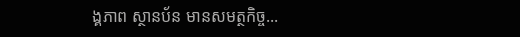ង្គភាព ស្ថានប័ន មានសមត្ថកិច្ច...